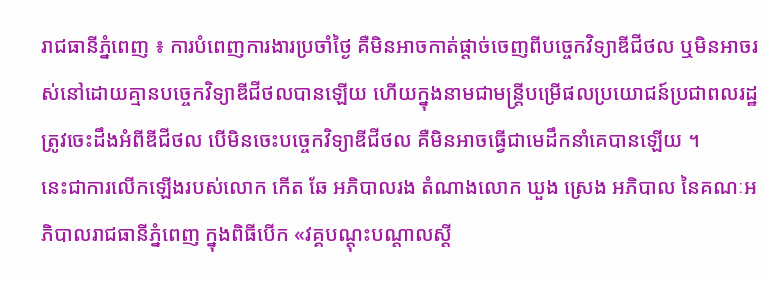រាជធានីភ្នំពេញ ៖ ការបំពេញការងារប្រចាំថ្ងៃ គឺមិនអាចកាត់ផ្តាច់ចេញពីបច្ចេកវិទ្យាឌីជីថល ឬមិនអាចរស់នៅដោយគ្មានបច្ចេកវិទ្យាឌីជីថលបានឡើយ ហើយក្នុងនាមជាមន្ត្រីបម្រើផលប្រយោជន៍ប្រជាពលរដ្ឋ ត្រូវចេះដឹងអំពីឌីជីថល បើមិនចេះបច្ចេកវិទ្យាឌីជីថល គឺមិនអាចធ្វើជាមេដឹកនាំគេបានឡើយ ។
នេះជាការលើកឡើងរបស់លោក កើត ឆែ អភិបាលរង តំណាងលោក ឃួង ស្រេង អភិបាល នៃគណៈអភិបាលរាជធានីភ្នំពេញ ក្នុងពិធីបើក «វគ្គបណ្តុះបណ្តាលស្តី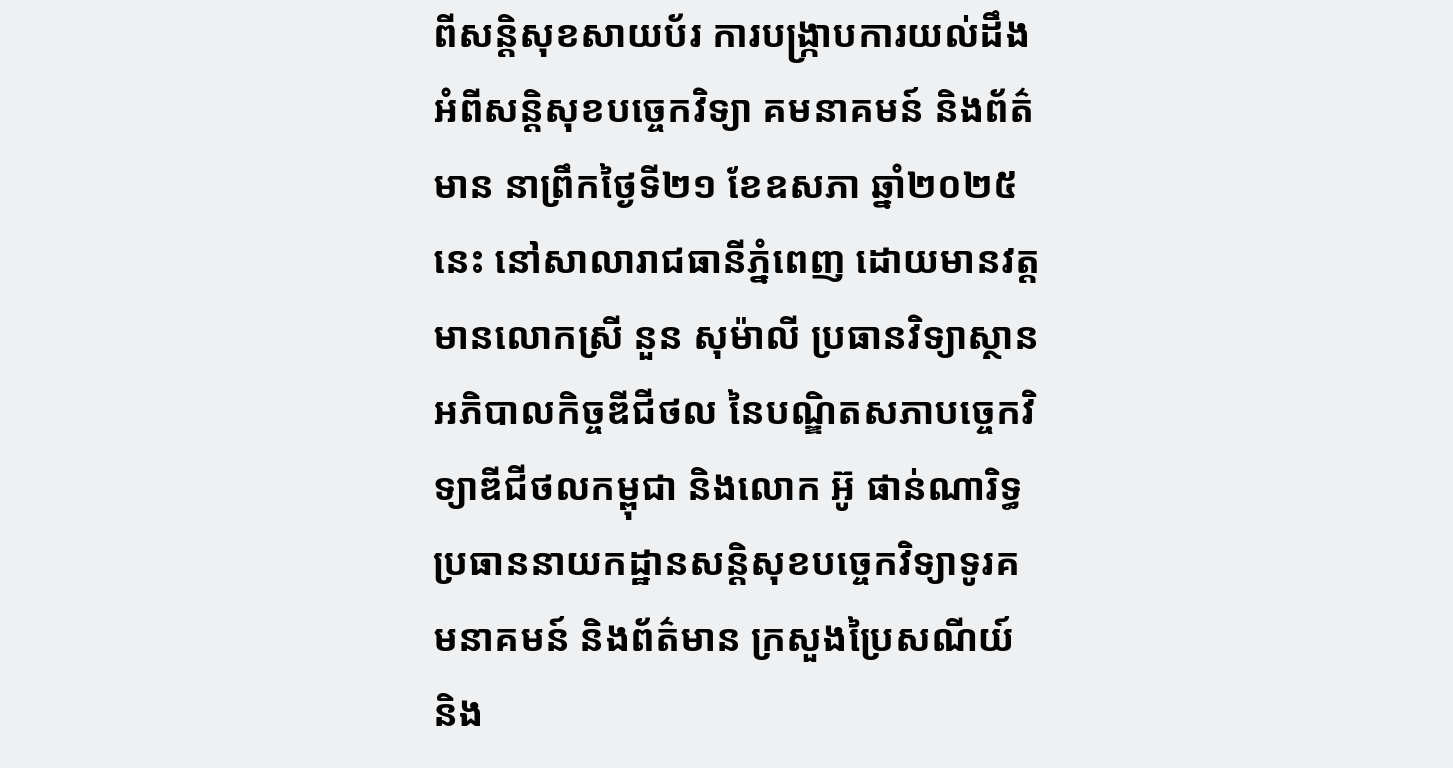ពីសន្តិសុខសាយប័រ ការបង្ក្រាបការយល់ដឹងអំពីសន្តិសុខបច្ចេកវិទ្យា គមនាគមន៍ និងព័ត៌មាន នាព្រឹកថ្ងៃទី២១ ខែឧសភា ឆ្នាំ២០២៥នេះ នៅសាលារាជធានីភ្នំពេញ ដោយមានវត្តមានលោកស្រី នួន សុម៉ាលី ប្រធានវិទ្យាស្ថានអភិបាលកិច្ចឌីជីថល នៃបណ្ឌិតសភាបច្ចេកវិទ្យាឌីជីថលកម្ពុជា និងលោក អ៊ូ ផាន់ណារិទ្ធ ប្រធាននាយកដ្ឋានសន្តិសុខបច្ចេកវិទ្យាទូរគមនាគមន៍ និងព័ត៌មាន ក្រសួងប្រៃសណីយ៍ និង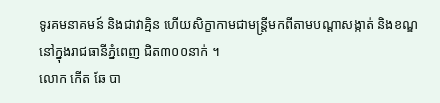ទូរគមនាគមន៍ និងជាវាគ្មិន ហើយសិក្ខាកាមជាមន្ត្រីមកពីតាមបណ្តាសង្កាត់ និងខណ្ឌ នៅក្នុងរាជធានីភ្នំពេញ ជិត៣០០នាក់ ។
លោក កើត ឆែ បា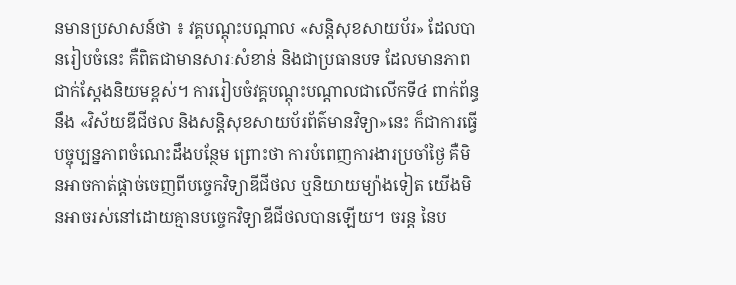នមានប្រសាសន៍ថា ៖ វគ្គបណ្តុះបណ្តាល «សន្តិសុខសាយប័រ» ដែលបានរៀបចំនេះ គឺពិតជាមានសារៈសំខាន់ និងជាប្រធានបទ ដែលមានភាពជាក់ស្តែងនិយមខ្ពស់។ ការរៀបចំវគ្គបណ្តុះបណ្តាលជាលើកទី៤ ពាក់ព័ន្ធនឹង «វិស័យឌីជីថល និងសន្តិសុខសាយប័រព័ត៌មានវិទ្យា»នេះ ក៏ជាការធ្វើបច្ចុប្បន្នភាពចំណេះដឹងបន្ថែម ព្រោះថា ការបំពេញការងារប្រចាំថ្ងៃ គឺមិនអាចកាត់ផ្តាច់ចេញពីបច្ចេកវិទ្យាឌីជីថល ឬនិយាយម្យ៉ាងទៀត យើងមិនអាចរស់នៅដោយគ្មានបច្ចេកវិទ្យាឌីជីថលបានឡើយ។ ចរន្ត នៃប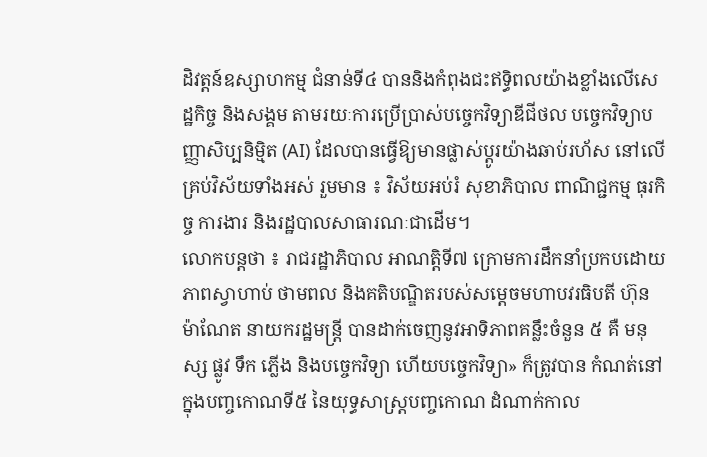ដិវត្តន៍ឧស្សាហកម្ម ជំនាន់ទី៤ បាននិងកំពុងជះឥទ្ធិពលយ៉ាងខ្លាំងលើសេដ្ឋកិច្ច និងសង្គម តាមរយៈការប្រើប្រាស់បច្ចេកវិទ្យាឌីជីថល បច្ចេកវិទ្យាបញ្ញាសិប្បនិម្មិត (AI) ដែលបានធ្វើឱ្យមានផ្លាស់ប្តូរយ៉ាងឆាប់រហ័ស នៅលើគ្រប់វិស័យទាំងអស់ រួមមាន ៖ វិស័យអប់រំ សុខាភិបាល ពាណិជ្ជកម្ម ធុរកិច្ច ការងារ និងរដ្ឋបាលសាធារណៈជាដើម។
លោកបន្តថា ៖ រាជរដ្ឋាភិបាល អាណត្តិទី៧ ក្រោមការដឹកនាំប្រកបដោយភាពស្វាហាប់ ថាមពល និងគតិបណ្ឌិតរបស់សម្តេចមហាបវរធិបតី ហ៊ុន ម៉ាណែត នាយករដ្ឋមន្ត្រី បានដាក់ចេញនូវអាទិភាពគន្លឹះចំនួន ៥ គឺ មនុស្ស ផ្លូវ ទឹក ភ្លើង និងបច្ចេកវិទ្យា ហើយបច្ចេកវិទ្យា» ក៏ត្រូវបាន កំណត់នៅក្នុងបញ្ចកោណទី៥ នៃយុទ្ធសាស្ត្របញ្ចកោណ ដំណាក់កាល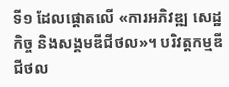ទី១ ដែលផ្តោតលើ «ការអភិវឌ្ឍ សេដ្ឋកិច្ច និងសង្គមឌីជីថល»។ បរិវត្តកម្មឌីជីថល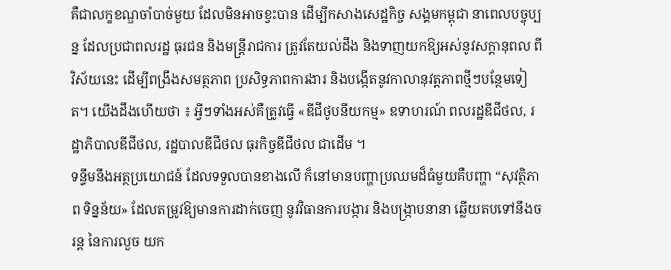គឺជាលក្ខខណ្ឌចាំបាច់មួយ ដែលមិនអាចខ្វះបាន ដើម្បីកសាងសេដ្ឋកិច្ច សង្គមកម្ពុជា នាពេលបច្ចុប្បន្ន ដែលប្រជាពលរដ្ឋ ធុរជន និងមន្ត្រីរាជការ ត្រូវតែយល់ដឹង និងទាញយកឱ្យអស់នូវសក្តានុពល ពីវិស័យនេះ ដើម្បីពង្រឹងសមត្ថភាព ប្រសិទ្ធភាពការងារ និងបង្កើតនូវកាលានុវត្តភាពថ្មីៗបន្ថែមទៀត។ យើងដឹងហើយថា ៖ អ្វីៗទាំងអស់គឺត្រូវធ្វើ «ឌីជីថូបនីយកម្ម» ឧទាហរណ៍ ពលរដ្ឋឌីជីថល, រដ្ឋាភិបាលឌីជីថល, រដ្ឋបាលឌីជីថល ធុរកិច្ចឌីជីថល ជាដើម ។
ទន្ទឹមនឹងអត្ថប្រយោជន៍ ដែលទទួលបានខាងលើ ក៏នៅមានបញ្ហាប្រឈមដ៏ធំមួយគឺបញ្ហា “សុវត្ថិភាព ទិន្នន័យ» ដែលតម្រូវឱ្យមានការដាក់ចេញ នូវវិធានការបង្ការ និងបង្ក្រាបនានា ឆ្លើយតបទៅនឹងចរន្ត នៃការលួច យក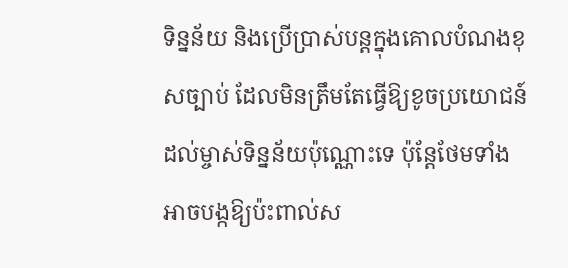ទិន្នន័យ និងប្រើប្រាស់បន្តក្នុងគោលបំណងខុសច្បាប់ ដែលមិនត្រឹមតែធ្វើឱ្យខូចប្រយោជន៍ដល់ម្ចាស់ទិន្នន័យប៉ុណ្ណោះទេ ប៉ុន្តែថែមទាំងអាចបង្កឱ្យប៉ះពាល់ស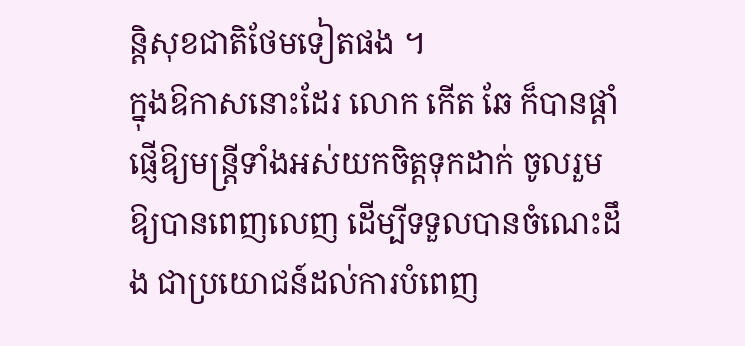ន្តិសុខជាតិថែមទៀតផង ។
ក្នុងឱកាសនោះដែរ លោក កើត ឆែ ក៏បានផ្តាំផ្ញើឱ្យមន្ត្រីទាំងអស់យកចិត្តទុកដាក់ ចូលរួមឱ្យបានពេញលេញ ដើម្បីទទួលបានចំណេះដឹង ជាប្រយោជន៍ដល់ការបំពេញ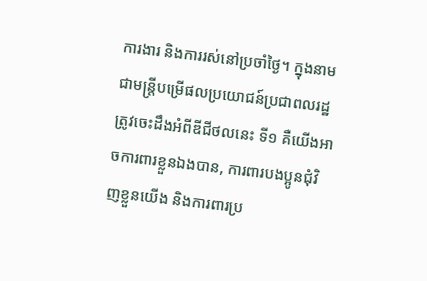ការងារ និងការរស់នៅប្រចាំថ្ងៃ។ ក្នុងនាមជាមន្ត្រីបម្រើផលប្រយោជន៍ប្រជាពលរដ្ឋ ត្រូវចេះដឹងអំពីឌីជីថលនេះ ទី១ គឺយើងអាចការពារខ្លួនឯងបាន, ការពារបងប្អូនជុំវិញខ្លួនយើង និងការពារប្រ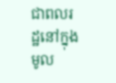ជាពលរដ្ឋនៅក្នុងមូល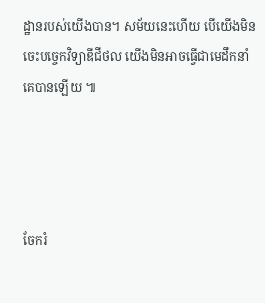ដ្ឋានរបស់យើងបាន។ សម័យនេះហើយ បើយើងមិនចេះបច្ចេកវិទ្យាឌីជីថល យើងមិនអាចធ្វើជាមេដឹកនាំគេបានឡើយ ៕




ចែករំ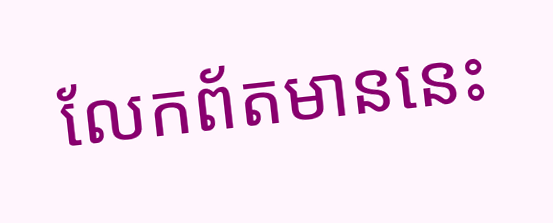លែកព័តមាននេះ